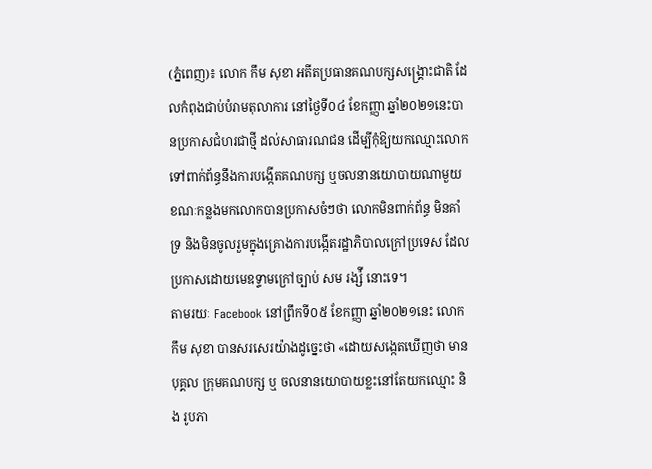(ភ្នំពេញ)៖ លោក កឹម សុខា អតីតប្រធានគណបក្សសង្រ្គោះជាតិ ដែលកំពុងជាប់បំរាមតុលាការ នៅថ្ងៃទី០៤ ខែកញ្ញា ឆ្នាំ២០២១នេះបានប្រកាសជំហរជាថ្មី ដល់សាធារណជន ដើម្បីកុំឱ្យយកឈ្មោះលោកទៅពាក់ព័ន្ធនឹងការបង្កើតគណបក្ស ឬចលនានយោបាយណាមួយ ខណៈកន្លងមកលោកបានប្រកាសចំៗថា លោកមិនពាក់ព័ន្ធ មិនគាំទ្រ និងមិនចូលរួមក្នុងគ្រោងការបង្កើតរដ្ឋាភិបាលក្រៅប្រទេស ដែលប្រកាសដោយមេឧទ្ទាមក្រៅច្បាប់ សម រង្ស៉ី នោះទេ។
តាមរយៈ Facebook នៅព្រឹកទី០៥ ខែកញ្ញា ឆ្នាំ២០២១នេះ លោក កឹម សុខា បានសរសេរយ៉ាងដូច្នេះថា «ដោយសង្កេតឃើញថា មានបុគ្គល ក្រុមគណបក្ស ឬ ចលនានយោបាយខ្លះនៅតែយកឈ្មោះ និង រូបភា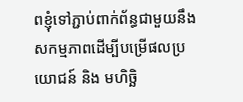ពខ្ញុំទៅភ្ជាប់ពាក់ព័ន្ធជាមួយនឹងសកម្មភាពដើម្បីបម្រើផលប្រយោជន៍ និង មហិច្ឆិ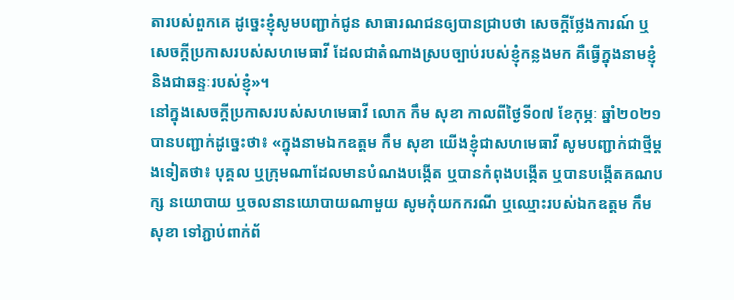តារបស់ពួកគេ ដូច្នេះខ្ញុំសូមបញ្ជាក់ជូន សាធារណជនឲ្យបានជ្រាបថា សេចក្តីថ្លែងការណ៍ ឬសេចក្តីប្រកាសរបស់សហមេធាវី ដែលជាតំណាងស្របច្បាប់របស់ខ្ញុំកន្លងមក គឺធ្វើក្នុងនាមខ្ញុំ និងជាឆន្ទៈរបស់ខ្ញុំ»។
នៅក្នុងសេចក្តីប្រកាសរបស់សហមេធាវី លោក កឹម សុខា កាលពីថ្ងៃទី០៧ ខែកុម្ភៈ ឆ្នាំ២០២១ បានបញ្ជាក់ដូច្នេះថា៖ «ក្នុងនាមឯកឧត្តម កឹម សុខា យើងខ្ញុំជាសហមេធាវី សូមបញ្ជាក់ជាថ្មីម្តងទៀតថា៖ បុគ្គល ឬក្រុមណាដែលមានបំណងបង្កើត ឬបានកំពុងបង្កើត ឬបានបង្កើតគណបក្ស នយោបាយ ឬចលនានយោបាយណាមួយ សូមកុំយកករណី ឬឈ្មោះរបស់ឯកឧត្តម កឹម សុខា ទៅភ្ជាប់ពាក់ព័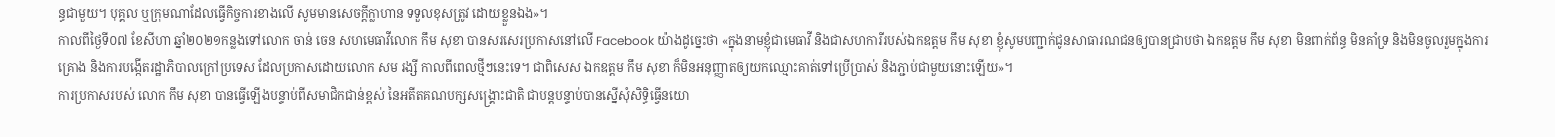ន្ធជាមួយ។ បុគ្គល ឬក្រុមណាដែលធ្វើកិច្ចការខាងលើ សូមមានសេចក្តីក្លាហាន ទទួលខុសត្រូវ ដោយខ្លួនឯង»។
កាលពីថ្ងៃទី០៧ ខែសីហា ឆ្នាំ២០២១កន្លងទៅលោក ចាន់ ចេន សហមេធាវីលោក កឹម សុខា បានសរសេរប្រកាសនៅលើ Facebook យ៉ាងដូច្នេះថា «ក្នុងនាមខ្ញុំជាមេធាវី និងជាសហការីរបស់ឯកឧត្តម កឹម សុខា ខ្ញុំសូមបញ្ជាក់ជូនសាធារណជនឲ្យបានជ្រាបថា ឯកឧត្តម កឹម សុខា មិនពាក់ព័ន្ធ មិនគាំទ្រ និងមិនចូលរួមក្នុងការគ្រោង និងការបង្កើតរដ្ឋាភិបាលក្រៅប្រទេស ដែលប្រកាសដោយលោក សម រង្សី កាលពីពេលថ្មីៗនេះទេ។ ជាពិសេស ឯកឧត្តម កឹម សុខា ក៏មិនអនុញ្ញាតឲ្យយកឈ្មោះគាត់ទៅប្រើប្រាស់ និងភ្ជាប់ជាមួយនោះឡើយ»។
ការប្រកាសរបស់ លោក កឹម សុខា បានធ្វើឡើងបន្ទាប់ពីសមាជិកជាន់ខ្ពស់ នៃអតីតគណបក្សសង្រ្គោះជាតិ ជាបន្តបន្ទាប់បានស្នើសុំសិទ្ធិធ្វើនយោ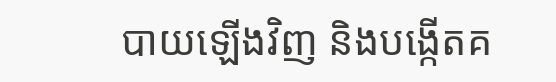បាយឡើងវិញ និងបង្កើតគ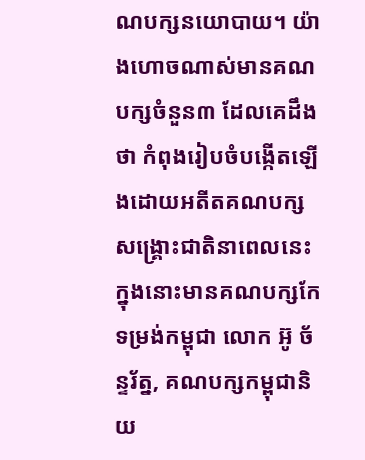ណបក្សនយោបាយ។ យ៉ាងហោចណាស់មានគណបក្សចំនួន៣ ដែលគេដឹងថា កំពុងរៀបចំបង្កើតឡើងដោយអតីតគណបក្សសង្រ្គោះជាតិនាពេលនេះ ក្នុងនោះមានគណបក្សកែទម្រង់កម្ពុជា លោក អ៊ូ ច័ន្ទរ័ត្ន, គណបក្សកម្ពុជានិយ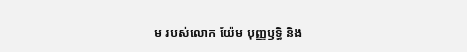ម របស់លោក យ៉ែម បុញ្ញឫទ្ធិ និង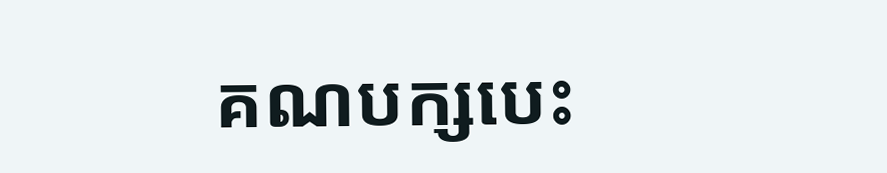គណបក្សបេះ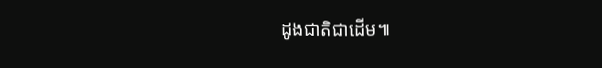ដូងជាតិជាដើម៕